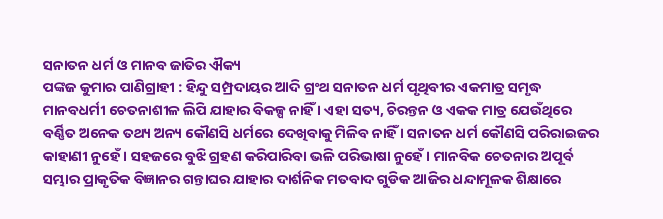ସନାତନ ଧର୍ମ ଓ ମାନବ ଜାତିର ଐକ୍ୟ
ପଙ୍କଜ କୁମାର ପାଣିଗ୍ରାହୀ : ହିନ୍ଦୁ ସମ୍ପ୍ରଦାୟର ଆଦି ଗ୍ରଂଥ ସନାତନ ଧର୍ମ ପୃଥିବୀର ଏକମାତ୍ର ସମୃଦ୍ଧ ମାନବଧର୍ମୀ ଚେତନାଶୀଳ ଲିପି ଯାହାର ବିକଳ୍ପ ନାହିଁ । ଏହା ସତ୍ୟ, ଚିରନ୍ତନ ଓ ଏକକ ମାତ୍ର ଯେଉଁଥିରେ ବର୍ଣ୍ଣିତ ଅନେକ ତଥ୍ୟ ଅନ୍ୟ କୌଣସି ଧର୍ମରେ ଦେଖିବାକୁ ମିଳିବ ନାହିଁ । ସନାତନ ଧର୍ମ କୌଣସି ପରିରାଇଜର କାହାଣୀ ନୁହେଁ । ସହଜରେ ବୁଝି ଗ୍ରହଣ କରିପାରିବା ଭଳି ପରିଭାଷା ନୁହେଁ । ମାନବିକ ଚେତନାର ଅପୂର୍ବ ସମ୍ଭାର ପ୍ରାକୃତିକ ବିଜ୍ଞାନର ଗନ୍ତାଘର ଯାହାର ଦାର୍ଶନିକ ମତବାଦ ଗୁଡିକ ଆଜିର ଧନ୍ଦାମୂଳକ ଶିକ୍ଷାରେ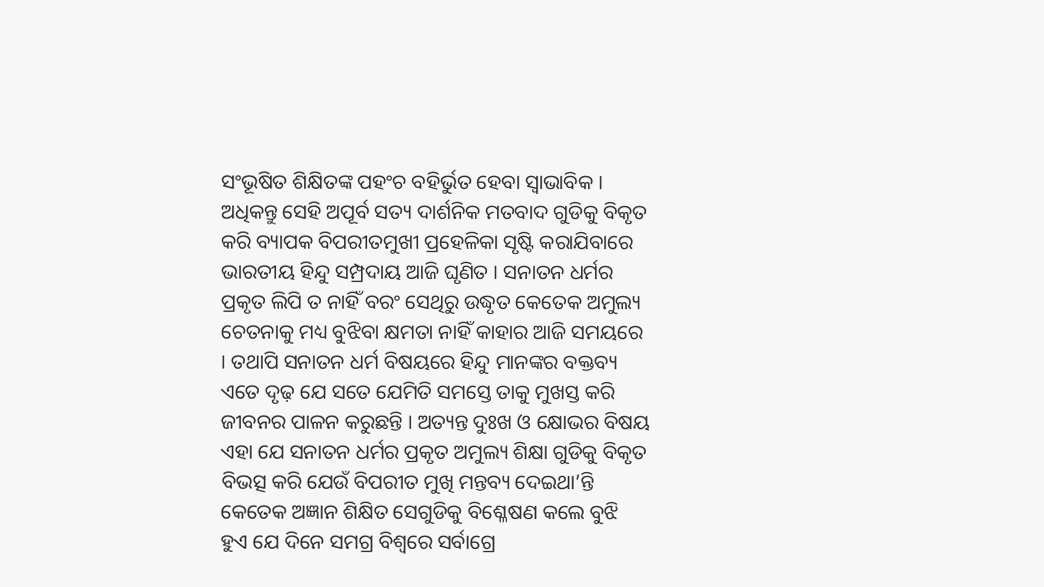ସଂଭୂଷିତ ଶିକ୍ଷିତଙ୍କ ପହଂଚ ବହିର୍ଭୁତ ହେବା ସ୍ୱାଭାବିକ । ଅଧିକନ୍ତୁ ସେହି ଅପୂର୍ବ ସତ୍ୟ ଦାର୍ଶନିକ ମତବାଦ ଗୁଡିକୁ ବିକୃତ କରି ବ୍ୟାପକ ବିପରୀତମୁଖୀ ପ୍ରହେଳିକା ସୃଷ୍ଟି କରାଯିବାରେ ଭାରତୀୟ ହିନ୍ଦୁ ସମ୍ପ୍ରଦାୟ ଆଜି ଘୃଣିତ । ସନାତନ ଧର୍ମର ପ୍ରକୃତ ଲିପି ତ ନାହିଁ ବରଂ ସେଥିରୁ ଉଦ୍ଧୃତ କେତେକ ଅମୁଲ୍ୟ ଚେତନାକୁ ମଧ୍ୟ ବୁଝିବା କ୍ଷମତା ନାହିଁ କାହାର ଆଜି ସମୟରେ । ତଥାପି ସନାତନ ଧର୍ମ ବିଷୟରେ ହିନ୍ଦୁ ମାନଙ୍କର ବକ୍ତବ୍ୟ ଏତେ ଦୃଢ଼ ଯେ ସତେ ଯେମିତି ସମସ୍ତେ ତାକୁ ମୁଖସ୍ତ କରି ଜୀବନର ପାଳନ କରୁଛନ୍ତି । ଅତ୍ୟନ୍ତ ଦୁଃଖ ଓ କ୍ଷୋଭର ବିଷୟ ଏହା ଯେ ସନାତନ ଧର୍ମର ପ୍ରକୃତ ଅମୁଲ୍ୟ ଶିକ୍ଷା ଗୁଡିକୁ ବିକୃତ ବିଭତ୍ସ କରି ଯେଉଁ ବିପରୀତ ମୁଖି ମନ୍ତବ୍ୟ ଦେଇଥା’ନ୍ତି କେତେକ ଅଜ୍ଞାନ ଶିକ୍ଷିତ ସେଗୁଡିକୁ ବିଶ୍ଳେଷଣ କଲେ ବୁଝି ହୁଏ ଯେ ଦିନେ ସମଗ୍ର ବିଶ୍ୱରେ ସର୍ବାଗ୍ରେ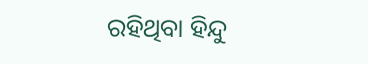ରହିଥିବା ହିନ୍ଦୁ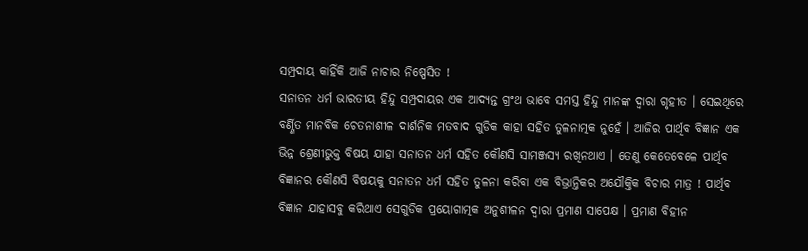ସମ୍ପ୍ରଦାୟ କାହିଁକି ଆଜି ନାଚାର ନିଷ୍ପେସିତ !
ସନାତନ ଧର୍ମ ଭାରତୀୟ ହିନ୍ଦୁ ସମ୍ପ୍ରଦାୟର ଏକ ଆଦ୍ୟନ୍ତ ଗ୍ରଂଥ ଭାବେ ସମସ୍ତ ହିନ୍ଦୁ ମାନଙ୍କ ଦ୍ୱାରା ଗୃହୀତ । ସେଇଥିରେ ବର୍ଣ୍ଣିତ ମାନବିକ ଚେତନାଶୀଳ ଦାର୍ଶନିକ ମତବାଦ ଗୁଡିକ କାହା ସହିତ ତୁଳନାତ୍ମକ ନୁହେଁ । ଆଜିର ପାର୍ଥିବ ବିଜ୍ଞାନ ଏକ ଭିନ୍ନ ଶ୍ରେଣୀଭୁକ୍ତ ବିଷୟ ଯାହା ସନାତନ ଧର୍ମ ସହିତ କୌଣସି ସାମଞ୍ଜସ୍ୟ ରଖିନଥାଏ । ତେଣୁ କେତେବେଳେ ପାର୍ଥିବ ବିଜ୍ଞାନର କୌଣସି ବିଷୟକୁ ସନାତନ ଧର୍ମ ସହିତ ତୁଳନା କରିବା ଏକ ବିଭ୍ରାନ୍ତିକର ଅଯୌକ୍ତିକ ବିଚାର ମାତ୍ର ! ପାର୍ଥିବ ବିଜ୍ଞାନ ଯାହାସବୁ କରିଥାଏ ସେଗୁଡିକ ପ୍ରୟୋଗାତ୍ମକ ଅନୁଶୀଳନ ଦ୍ୱାରା ପ୍ରମାଣ ସାପେକ୍ଷ । ପ୍ରମାଣ ବିହୀନ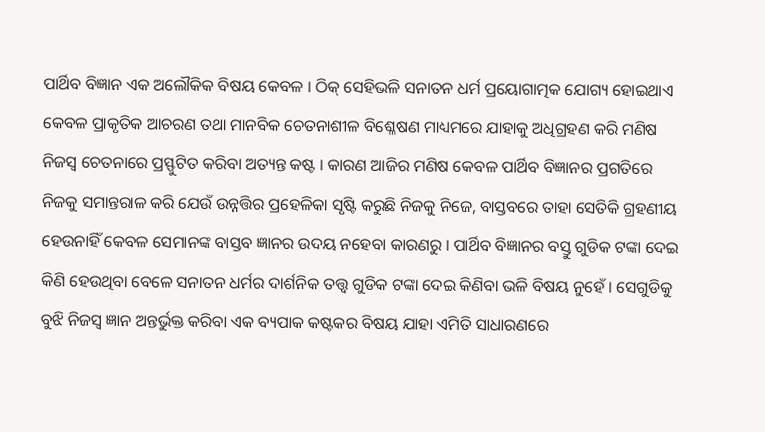ପାର୍ଥିବ ବିଜ୍ଞାନ ଏକ ଅଲୌକିକ ବିଷୟ କେବଳ । ଠିକ୍ ସେହିଭଳି ସନାତନ ଧର୍ମ ପ୍ରୟୋଗାତ୍ମକ ଯୋଗ୍ୟ ହୋଇଥାଏ କେବଳ ପ୍ରାକୃତିକ ଆଚରଣ ତଥା ମାନବିକ ଚେତନାଶୀଳ ବିଶ୍ଳେଷଣ ମାଧ୍ୟମରେ ଯାହାକୁ ଅଧିଗ୍ରହଣ କରି ମଣିଷ ନିଜସ୍ୱ ଚେତନାରେ ପ୍ରସ୍ଫୁଟିତ କରିବା ଅତ୍ୟନ୍ତ କଷ୍ଟ । କାରଣ ଆଜିର ମଣିଷ କେବଳ ପାର୍ଥିବ ବିଜ୍ଞାନର ପ୍ରଗତିରେ ନିଜକୁ ସମାନ୍ତରାଳ କରି ଯେଉଁ ଉନ୍ନତ୍ତିର ପ୍ରହେଳିକା ସୃଷ୍ଟି କରୁଛି ନିଜକୁ ନିଜେ, ବାସ୍ତବରେ ତାହା ସେତିକି ଗ୍ରହଣୀୟ ହେଉନାହିଁ କେବଳ ସେମାନଙ୍କ ବାସ୍ତବ ଜ୍ଞାନର ଉଦୟ ନହେବା କାରଣରୁ । ପାର୍ଥିବ ବିଜ୍ଞାନର ବସ୍ତୁ ଗୁଡିକ ଟଙ୍କା ଦେଇ କିଣି ହେଉଥିବା ବେଳେ ସନାତନ ଧର୍ମର ଦାର୍ଶନିକ ତତ୍ତ୍ୱ ଗୁଡିକ ଟଙ୍କା ଦେଇ କିଣିବା ଭଳି ବିଷୟ ନୁହେଁ । ସେଗୁଡିକୁ ବୁଝି ନିଜସ୍ୱ ଜ୍ଞାନ ଅନ୍ତର୍ଭୁକ୍ତ କରିବା ଏକ ବ୍ୟପାକ କଷ୍ଟକର ବିଷୟ ଯାହା ଏମିତି ସାଧାରଣରେ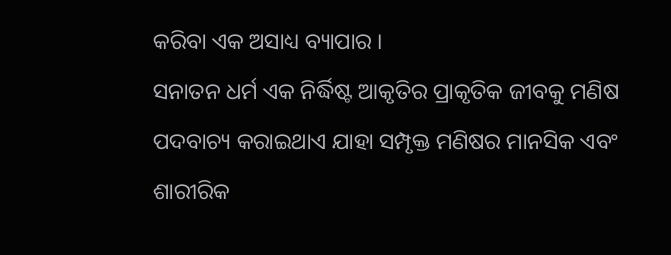କରିବା ଏକ ଅସାଧ୍ୟ ବ୍ୟାପାର ।
ସନାତନ ଧର୍ମ ଏକ ନିର୍ଦ୍ଧିଷ୍ଟ ଆକୃତିର ପ୍ରାକୃତିକ ଜୀବକୁ ମଣିଷ ପଦବାଚ୍ୟ କରାଇଥାଏ ଯାହା ସମ୍ପୃକ୍ତ ମଣିଷର ମାନସିକ ଏବଂ ଶାରୀରିକ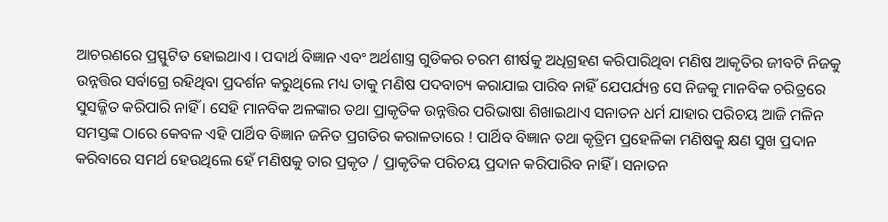ଆଚରଣରେ ପ୍ରସ୍ଫୁଟିତ ହୋଇଥାଏ । ପଦାର୍ଥ ବିଜ୍ଞାନ ଏବଂ ଅର୍ଥଶାସ୍ତ୍ର ଗୁଡିକର ଚରମ ଶୀର୍ଷକୁ ଅଧିଗ୍ରହଣ କରିପାରିଥିବା ମଣିଷ ଆକୃତିର ଜୀବଟି ନିଜକୁ ଉନ୍ନତ୍ତିର ସର୍ବାଗ୍ରେ ରହିଥିବା ପ୍ରଦର୍ଶନ କରୁଥିଲେ ମଧ୍ୟ ତାକୁ ମଣିଷ ପଦବାଚ୍ୟ କରାଯାଇ ପାରିବ ନାହିଁ ଯେପର୍ଯ୍ୟନ୍ତ ସେ ନିଜକୁ ମାନବିକ ଚରିତ୍ରରେ ସୁସଜ୍ଜିତ କରିପାରି ନାହିଁ । ସେହି ମାନବିକ ଅଳଙ୍କାର ତଥା ପ୍ରାକୃତିକ ଉନ୍ନତ୍ତିର ପରିଭାଷା ଶିଖାଇଥାଏ ସନାତନ ଧର୍ମ ଯାହାର ପରିଚୟ ଆଜି ମଳିନ ସମସ୍ତଙ୍କ ଠାରେ କେବଳ ଏହି ପାର୍ଥିବ ବିଜ୍ଞାନ ଜନିତ ପ୍ରଗତିର କରାଳତାରେ ! ପାର୍ଥିବ ବିଜ୍ଞାନ ତଥା କୃତ୍ରିମ ପ୍ରହେଳିକା ମଣିଷକୁ କ୍ଷଣ ସୁଖ ପ୍ରଦାନ କରିବାରେ ସମର୍ଥ ହେଉଥିଲେ ହେଁ ମଣିଷକୁ ତାର ପ୍ରକୃତ / ପ୍ରାକୃତିକ ପରିଚୟ ପ୍ରଦାନ କରିପାରିବ ନାହିଁ । ସନାତନ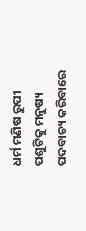ଧର୍ମ ମଣିଷ ରୁପୀ ପଶୁଟିକୁ ମନୁଷ୍ୟ ପଦବାଚ୍ୟ କରିବାରେ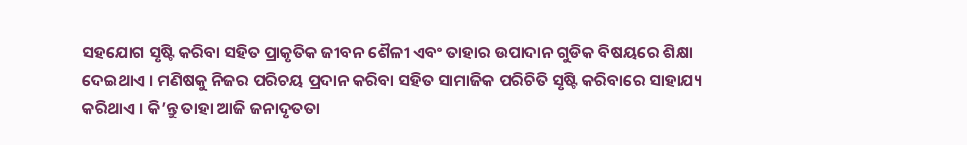ସହଯୋଗ ସୃଷ୍ଟି କରିବା ସହିତ ପ୍ରାକୃତିକ ଜୀବନ ଶୈଳୀ ଏବଂ ତାହାର ଉପାଦାନ ଗୁଡିକ ବିଷୟରେ ଶିକ୍ଷା ଦେଇଥାଏ । ମଣିଷକୁ ନିଜର ପରିଚୟ ପ୍ରଦାନ କରିବା ସହିତ ସାମାଜିକ ପରିଚିତି ସୃଷ୍ଟି କରିବାରେ ସାହାଯ୍ୟ କରିଥାଏ । କି’ନ୍ତୁ ତାହା ଆଜି ଜନାଦୃତତା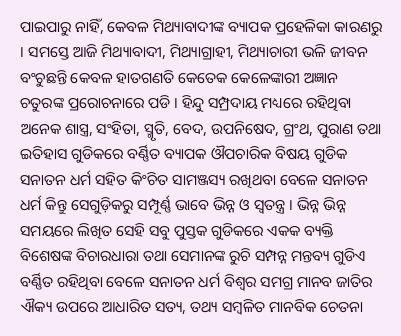ପାଇପାରୁ ନାହିଁ, କେବଳ ମିଥ୍ୟାବାଦୀଙ୍କ ବ୍ୟାପକ ପ୍ରହେଳିକା କାରଣରୁ । ସମସ୍ତେ ଆଜି ମିଥ୍ୟାବାଦୀ, ମିଥ୍ୟାଗ୍ରାହୀ, ମିଥ୍ୟାଚାରୀ ଭଳି ଜୀବନ ବଂଚୁଛନ୍ତି କେବଳ ହାତଗଣତି କେତେକ କେଳେଙ୍କାରୀ ଅଜ୍ଞାନ ଚତୁରଙ୍କ ପ୍ରରୋଚନାରେ ପଡି । ହିନ୍ଦୁ ସମ୍ପ୍ରଦାୟ ମଧ୍ୟରେ ରହିଥିବା ଅନେକ ଶାସ୍ତ୍ର, ସଂହିତା, ସ୍ମୃତି, ବେଦ, ଉପନିଷେଦ, ଗ୍ରଂଥ, ପୁରାଣ ତଥା ଇତିହାସ ଗୁଡିକରେ ବର୍ଣ୍ଣିତ ବ୍ୟାପକ ଔପଚାରିକ ବିଷୟ ଗୁଡିକ ସନାତନ ଧର୍ମ ସହିତ କିଂଚିତ ସାମଞ୍ଜସ୍ୟ ରଖିଥବା ବେଳେ ସନାତନ ଧର୍ମ କିନ୍ତୁ ସେଗୁଡ଼ିକରୁ ସମ୍ପୂର୍ଣ୍ଣ ଭାବେ ଭିନ୍ନ ଓ ସ୍ୱତନ୍ତ୍ର । ଭିନ୍ନ ଭିନ୍ନ ସମୟରେ ଲିଖିତ ସେହି ସବୁ ପୁସ୍ତକ ଗୁଡିକରେ ଏକକ ବ୍ୟକ୍ତି ବିଶେଷଙ୍କ ବିଚାରଧାରା ତଥା ସେମାନଙ୍କ ରୁଚି ସମ୍ପନ୍ନ ମନ୍ତବ୍ୟ ଗୁଡିଏ ବର୍ଣ୍ଣିତ ରହିଥିବା ବେଳେ ସନାତନ ଧର୍ମ ବିଶ୍ୱର ସମଗ୍ର ମାନବ ଜାତିର ଐକ୍ୟ ଉପରେ ଆଧାରିତ ସତ୍ୟ, ତଥ୍ୟ ସମ୍ବଳିତ ମାନବିକ ଚେତନା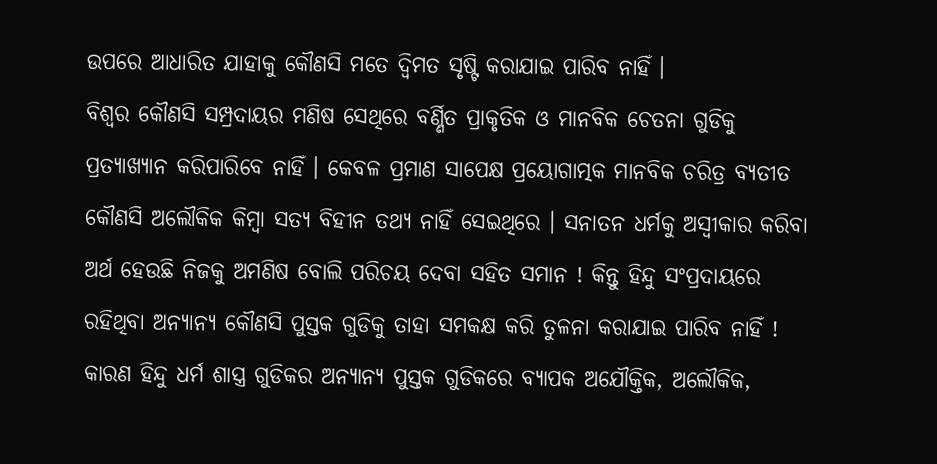ଉପରେ ଆଧାରିତ ଯାହାକୁ କୌଣସି ମତେ ଦ୍ୱିମତ ସୃଷ୍ଟି କରାଯାଇ ପାରିବ ନାହିଁ ।
ବିଶ୍ୱର କୌଣସି ସମ୍ପ୍ରଦାୟର ମଣିଷ ସେଥିରେ ବର୍ଣ୍ଣିତ ପ୍ରାକୃତିକ ଓ ମାନବିକ ଚେତନା ଗୁଡିକୁ ପ୍ରତ୍ୟାଖ୍ୟାନ କରିପାରିବେ ନାହିଁ । କେବଳ ପ୍ରମାଣ ସାପେକ୍ଷ ପ୍ରୟୋଗାତ୍ମକ ମାନବିକ ଚରିତ୍ର ବ୍ୟତୀତ କୌଣସି ଅଲୌକିକ କିମ୍ବା ସତ୍ୟ ବିହୀନ ତଥ୍ୟ ନାହିଁ ସେଇଥିରେ । ସନାତନ ଧର୍ମକୁ ଅସ୍ୱୀକାର କରିବା ଅର୍ଥ ହେଉଛି ନିଜକୁ ଅମଣିଷ ବୋଲି ପରିଚୟ ଦେବା ସହିତ ସମାନ ! କିନ୍ତୁ ହିନ୍ଦୁ ସଂପ୍ରଦାୟରେ ରହିଥିବା ଅନ୍ୟାନ୍ୟ କୌଣସି ପୁସ୍ତକ ଗୁଡିକୁ ତାହା ସମକକ୍ଷ କରି ତୁଳନା କରାଯାଇ ପାରିବ ନାହିଁ ! କାରଣ ହିନ୍ଦୁ ଧର୍ମ ଶାସ୍ତ୍ର ଗୁଡିକର ଅନ୍ୟାନ୍ୟ ପୁସ୍ତକ ଗୁଡିକରେ ବ୍ୟାପକ ଅଯୌକ୍ତିକ, ଅଲୌକିକ,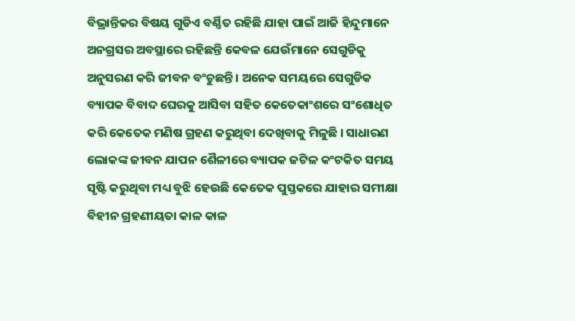ବିଭ୍ରାନ୍ତିକର ବିଷୟ ଗୁଡିଏ ବର୍ଣ୍ଣିତ ରହିଛି ଯାହା ପାଇଁ ଆଜି ହିନ୍ଦୁମାନେ ଅନଗ୍ରସର ଅବସ୍ଥାରେ ରହିଛନ୍ତି କେବଳ ଯେଉଁମାନେ ସେଗୁଡିକୁ ଅନୁସରଣ କରି ଜୀବନ ବଂଚୁଛନ୍ତି । ଅନେକ ସମୟରେ ସେଗୁଡିକ ବ୍ୟାପକ ବିବାଦ ଘେରକୁ ଆସିବା ସହିତ କେତେକାଂଶରେ ସଂଶୋଧିତ କରି କେତେକ ମଣିଷ ଗ୍ରହଣ କରୁଥିବା ଦେଖିବାକୁ ମିଳୁଛି । ସାଧାରଣ ଲୋକଙ୍କ ଜୀବନ ଯାପନ ଶୈଳୀରେ ବ୍ୟାପକ ଜଟିଳ କଂଟକିତ ସମୟ ସୃଷ୍ଟି କରୁଥିବା ମଧ୍ୟ ବୁଝି ହେଉଛି କେତେକ ପୁସ୍ତକରେ ଯାହାର ସମୀକ୍ଷା ବିହୀନ ଗ୍ରହଣୀୟତା କାଳ କାଳ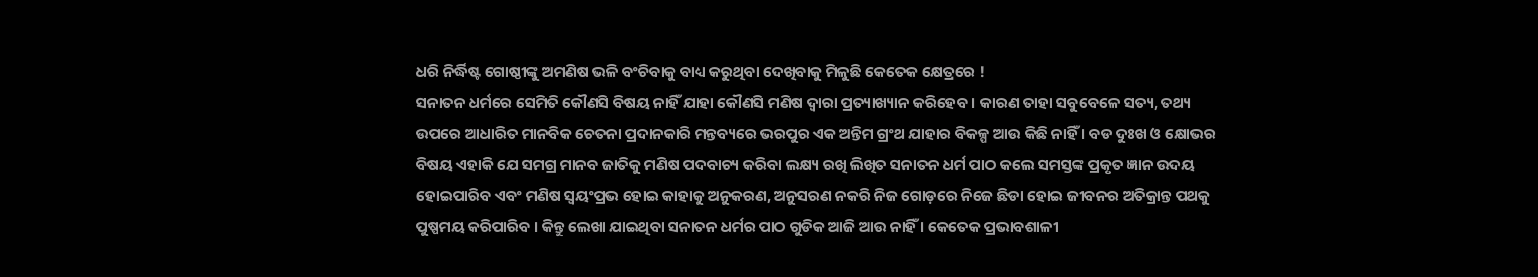ଧରି ନିର୍ଦ୍ଧିଷ୍ଟ ଗୋଷ୍ଠୀଙ୍କୁ ଅମଣିଷ ଭଳି ବଂଚିବାକୁ ବାଧ୍ୟ କରୁଥିବା ଦେଖିବାକୁ ମିଳୁଛି କେତେକ କ୍ଷେତ୍ରରେ !
ସନାତନ ଧର୍ମରେ ସେମିତି କୌଣସି ବିଷୟ ନାହିଁ ଯାହା କୌଣସି ମଣିଷ ଦ୍ୱାରା ପ୍ରତ୍ୟାଖ୍ୟାନ କରିହେବ । କାରଣ ତାହା ସବୁବେଳେ ସତ୍ୟ, ତଥ୍ୟ ଉପରେ ଆଧାରିତ ମାନବିକ ଚେତନା ପ୍ରଦାନକାରି ମନ୍ତବ୍ୟରେ ଭରପୁର ଏକ ଅନ୍ତିମ ଗ୍ରଂଥ ଯାହାର ବିକଳ୍ପ ଆଉ କିଛି ନାହିଁ । ବଡ ଦୁଃଖ ଓ କ୍ଷୋଭର ବିଷୟ ଏହାକି ଯେ ସମଗ୍ର ମାନବ ଜାତିକୁ ମଣିଷ ପଦବାଚ୍ୟ କରିବା ଲକ୍ଷ୍ୟ ରଖି ଲିଖିତ ସନାତନ ଧର୍ମ ପାଠ କଲେ ସମସ୍ତଙ୍କ ପ୍ରକୃତ ଜ୍ଞାନ ଉଦୟ ହୋଇପାରିବ ଏବଂ ମଣିଷ ସ୍ୱୟଂପ୍ରଭ ହୋଇ କାହାକୁ ଅନୁକରଣ, ଅନୁସରଣ ନକରି ନିଜ ଗୋଡ଼ରେ ନିଜେ ଛିଡା ହୋଇ ଜୀବନର ଅତିକ୍ରାନ୍ତ ପଥକୁ ପୁଷ୍ପମୟ କରିପାରିବ । କିନ୍ତୁ ଲେଖା ଯାଇଥିବା ସନାତନ ଧର୍ମର ପାଠ ଗୁଡିକ ଆଜି ଆଉ ନାହିଁ । କେତେକ ପ୍ରଭାବଶାଳୀ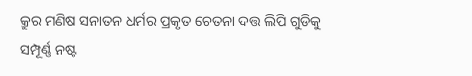କ୍ରୁର ମଣିଷ ସନାତନ ଧର୍ମର ପ୍ରକୃତ ଚେତନା ଦତ୍ତ ଲିପି ଗୁଡିକୁ ସମ୍ପୂର୍ଣ୍ଣ ନଷ୍ଟ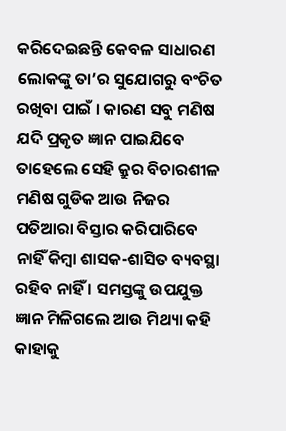କରିଦେଇଛନ୍ତି କେବଳ ସାଧାରଣ ଲୋକଙ୍କୁ ତା’ର ସୁଯୋଗରୁ ବଂଚିତ ରଖିବା ପାଇଁ । କାରଣ ସବୁ ମଣିଷ ଯଦି ପ୍ରକୃତ ଜ୍ଞାନ ପାଇଯିବେ ତାହେଲେ ସେହି କ୍ରୁର ବିଚାରଶୀଳ ମଣିଷ ଗୁଡିକ ଆଉ ନିଜର ପତିଆରା ବିସ୍ତାର କରିପାରିବେ ନାହିଁ କିମ୍ବା ଶାସକ-ଶାସିତ ବ୍ୟବସ୍ଥା ରହିବ ନାହିଁ । ସମସ୍ତଙ୍କୁ ଉପଯୁକ୍ତ ଜ୍ଞାନ ମିଳିଗଲେ ଆଉ ମିଥ୍ୟା କହି କାହାକୁ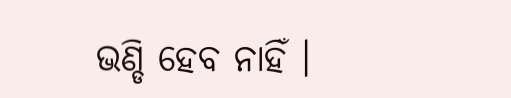ଭଣ୍ଡି ହେବ ନାହିଁ ।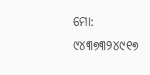ମୋ: ୯୪୩୭୩୨୪୯୧୭